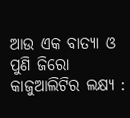ଆଉ ଏକ ବାତ୍ୟା ଓ ପୁଣି ଜିରୋ କାଜୁଆଲିଟିର ଲକ୍ଷ୍ୟ :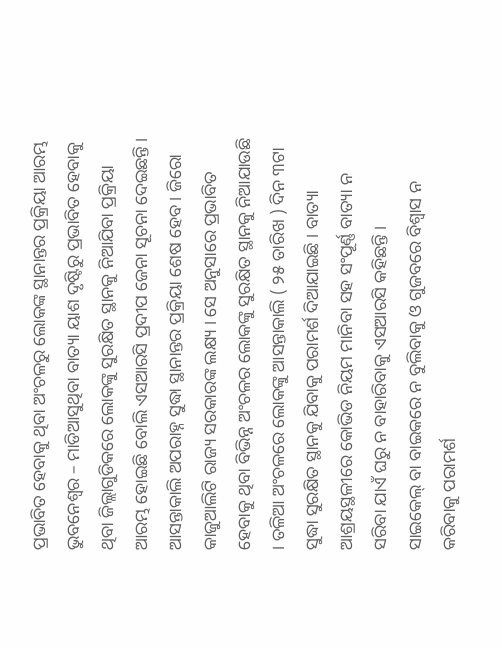ପ୍ରଭାବିତ ହେବାକୁ ଥିବା ଅଂଚଳରୁ ଲୋକଙ୍କ ସ୍ଥାନାନ୍ତର ପ୍ରକ୍ରିୟା ଆରମ୍ଭ
ଭୁବନେଶ୍ୱର – ମାଡିଆସୁଥିବା ବାତ୍ୟା ୟାଶ ଦୃଷ୍ଟିରୁ ପ୍ରଭାବିତ ହେବାକୁ ଥିବା ଜିଲ୍ଲାଗୁଡିକରେ ଲୋକଙ୍କୁ ସୁରକ୍ଷିତ ସ୍ଥାନକୁ ନିଆଯିବା ପ୍ରକ୍ରିୟା ଆରମ୍ଭ ହୋଇଛି ବୋଲି ଏସଆରସି ପ୍ରଦୀପ ଜେନା ସୂଚନା ଦେଇଛନ୍ତି ।
ଆସନ୍ତାକାଲି ଅପରାହ୍ନ ସୁଦ୍ଧା ସ୍ଥାନାନ୍ତର ପ୍ରକ୍ରିୟା ଶେଷ ହେବ । ଜିରୋ କାଜୁଆଲିଟି ରାଜ୍ୟ ସରକାରଙ୍କ ଲକ୍ଷ୍ୟ । ସେ ଅନୁସାରେ ପ୍ରଭାବିତ ହେବାକୁ ଥିବା ବିଭିନ୍ନ ଅଂଚଳର ଲୋକଙ୍କୁ ସୁରକ୍ଷିତ ସ୍ଥାନକୁ ନିଆଯାଉଛି । ତଳିଆ ଅଂଚଳରେ ଲୋକଙ୍କୁ ଆସନ୍ତାକାଲି ( ୨୫ ତାରିଖ ) ଦିନ ୩ଟା ସୁଦ୍ଧା ସୁରକ୍ଷିତ ସ୍ଥାନକୁ ଯିବାକୁ ପରାମର୍ଶ ଦିଆଯାଇଛି । ବାତ୍ୟା ଆଶ୍ରୟସ୍ଥଳୀରେ କୋଭିଡ ନିୟମ ମାନିବା ସହ ସଂପୂର୍ଣ୍ଣ ବାତ୍ୟା ନ ସରିବା ଯାଏଁ ଘରୁ ନ ବାହାରିବାକୁ ଏସଆରସି କହିଛନ୍ତି ।
ସାଇକେଲ୍ ବା ବାଇକରେ ନ ବୁଲିବାକୁ ଓ ଗୁଜବରେ ବିଶ୍ୱାସ ନ କରିବାକୁ ପରାମର୍ଶ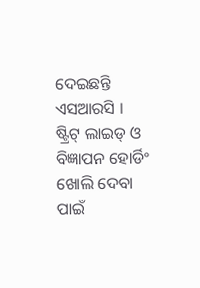ଦେଇଛନ୍ତି ଏସଆରସି । ଷ୍ଟ୍ରିଟ୍ ଲାଇଡ୍ ଓ ବିଜ୍ଞାପନ ହୋର୍ଡିଂ ଖୋଲି ଦେବା ପାଇଁ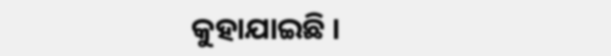କୁହାଯାଇଛି ।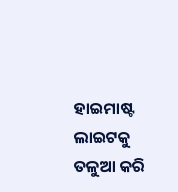ହାଇମାଷ୍ଟ ଲାଇଟକୁ ତଳୁଆ କରି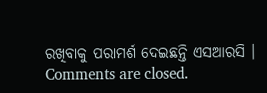ରଖିବାକୁ ପରାମର୍ଶ ଦେଇଛନ୍ତି ଏସଆରସି ।
Comments are closed.